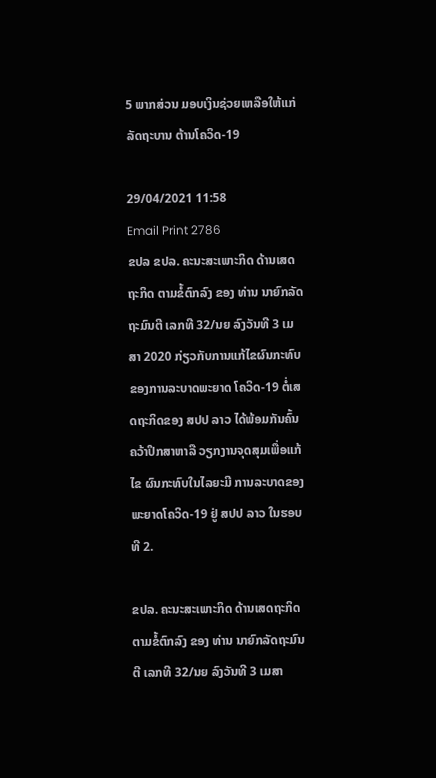5 ພາກສ່ວນ ມອບເງິນຊ່ວຍເຫລືອໃຫ້ແກ່ລັດຖະບານ ຕ້ານໂຄວິດ-19

29/04/2021 11:58
Email Print 2786
ຂປລ ຂປລ. ຄະນະສະເພາະກິດ ດ້ານເສດຖະກິດ ຕາມຂໍ້ຕົກລົງ ຂອງ ທ່ານ ນາຍົກລັດຖະມົນຕີ ເລກທີ 32/ນຍ ລົງວັນທີ 3 ເມສາ 2020 ກ່ຽວກັບການແກ້ໄຂຜົນກະທົບ ຂອງການລະບາດພະຍາດ ໂຄວິດ-19 ຕໍ່ເສດຖະກິດຂອງ ສປປ ລາວ ໄດ້ພ້ອມກັນຄົ້ນຄວ້າປຶກສາຫາລື ວຽກງານຈຸດສຸມເພື່ອແກ້ໄຂ ຜົນກະທົບໃນໄລຍະມີ ການລະບາດຂອງ ພະຍາດໂຄວິດ-19 ຢູ່ ສປປ ລາວ ໃນຮອບທີ 2.

ຂປລ. ຄະນະສະເພາະກິດ ດ້ານເສດຖະກິດ ຕາມຂໍ້ຕົກລົງ ຂອງ ທ່ານ ນາຍົກລັດຖະມົນຕີ ເລກທີ 32/ນຍ ລົງວັນທີ 3 ເມສາ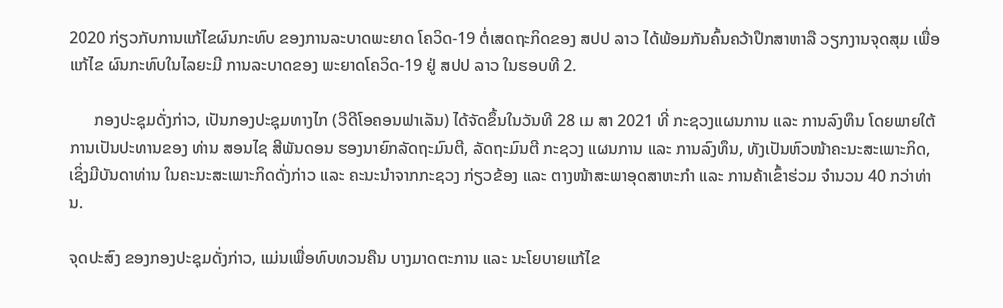2020 ກ່ຽວກັບການແກ້ໄຂຜົນກະທົບ ຂອງການລະບາດພະຍາດ ໂຄວິດ-19 ຕໍ່ເສດຖະກິດຂອງ ສປປ ລາວ ໄດ້ພ້ອມກັນຄົ້ນຄວ້າປຶກສາຫາລື ວຽກງານຈຸດສຸມ ເພື່ອແກ້ໄຂ ຜົນກະທົບໃນໄລຍະມີ ການລະບາດຂອງ ພະຍາດໂຄວິດ-19 ຢູ່ ສປປ ລາວ ໃນຮອບທີ 2.

      ກອງປະຊຸມດັ່ງກ່າວ, ເປັນກອງປະຊຸມທາງໄກ (ວີດີໂອຄອນຟາເລັນ) ໄດ້ຈັດຂຶ້ນໃນວັນທີ 28 ເມ ສາ 2021 ທີ່ ກະຊວງແຜນການ ແລະ ການລົງທຶນ ໂດຍພາຍໃຕ້ການເປັນປະທານຂອງ ທ່ານ ສອນໄຊ ສີພັນດອນ ຮອງນາຍົກລັດຖະມົນຕີ, ລັດຖະມົນຕີ ກະຊວງ ແຜນການ ແລະ ການລົງທຶນ, ທັງເປັນຫົວໜ້າຄະນະສະເພາະກິດ, ເຊິ່ງມີບັນດາທ່ານ ໃນຄະນະສະເພາະກິດດັ່ງກ່າວ ແລະ ຄະນະນໍາຈາກກະຊວງ ກ່ຽວຂ້ອງ ແລະ ຕາງໜ້າສະພາອຸດສາຫະກຳ ແລະ ການຄ້າເຂົ້າຮ່ວມ ຈຳນວນ 40 ກວ່າທ່ານ.

ຈຸດປະສົງ ຂອງກອງປະຊຸມດັ່ງກ່າວ, ແມ່ນເພື່ອທົບທວນຄືນ ບາງມາດຕະການ ແລະ ນະໂຍບາຍແກ້ໄຂ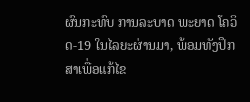ຜົນກະທົບ ການລະບາດ ພະຍາດ ໂຄວິດ-19 ໃນໄລຍະຜ່ານມາ, ພ້ອມທັງປຶກສາເພື່ອແກ້ໄຂ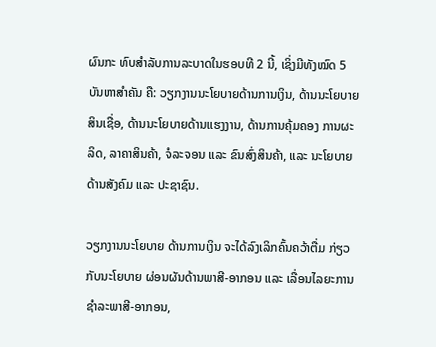ຜົນກະ ທົບສຳລັບການລະບາດໃນຮອບທີ 2 ນີ້, ເຊິ່ງມີທັງໝົດ 5 ບັນຫາສຳຄັນ ຄື: ວຽກງານນະໂຍບາຍດ້ານການເງິນ, ດ້ານນະໂຍບາຍສິນເຊື່ອ, ດ້ານນະໂຍບາຍດ້ານແຮງງານ, ດ້ານການຄຸ້ມຄອງ ການຜະລິດ, ລາຄາສິນຄ້າ, ຈໍລະຈອນ ແລະ ຂົນສົ່ງສິນຄ້າ, ແລະ ນະໂຍບາຍດ້ານສັງຄົມ ແລະ ປະຊາຊົນ.

ວຽກງານນະໂຍບາຍ ດ້ານການເງິນ ຈະໄດ້ລົງເລິກຄົ້ນຄວ້າຕື່ມ ກ່ຽວກັບນະໂຍບາຍ ຜ່ອນຜັນດ້ານພາສີ-ອາກອນ ແລະ ເລື່ອນໄລຍະການ ຊຳລະພາສີ-ອາກອນ,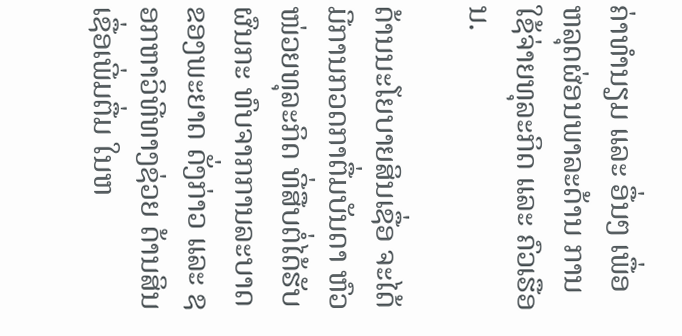ຄ່າທຳນຽມ ແລະ ອື່ນໆ ເພື່ອຫລຸດຜ່ອນພາລະດ້ານ ການໃຊ້ຈ່າຍທຸລະກິດ ແລະ ຄົວເຮືອນ.

ດ້ານນະໂຍບາຍສິນເຊື່ອ ຈະໄດ້ມີການກວດກາຕື່ມບັນດາ ຫົວໜ່ວຍທຸລະກິດ ທີ່ສືບຕໍ່ໄດ້ຮັບຜົນກະ ທົບຈາກການລະບາດ ຂອງພະຍາດ ດັ່ງກ່າວ ແລະ ຊອກຫາວິທີທາງຊ່ວຍ ດ້ານສິນເຊື່ອເພີ່ມຕື່ມ ໃນຫ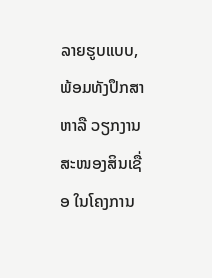ລາຍຮູບແບບ, ພ້ອມທັງປຶກສາຫາລື ວຽກງານສະໜອງສິນເຊື່ອ ໃນໂຄງການ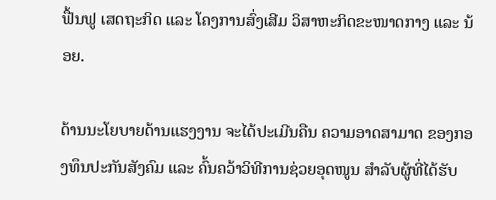ຟື້ນຟູ ເສດຖະກິດ ແລະ ໂຄງການສົ່ງເສີມ ວິສາຫະກິດຂະໜາດກາງ ແລະ ນ້ອຍ.

ດ້ານນະໂຍບາຍດ້ານແຮງງານ ຈະໄດ້ປະເມີນຄືນ ຄວາມອາດສາມາດ ຂອງກອງທຶນປະກັນສັງຄົມ ແລະ ຄົ້ນຄວ້າວິທີການຊ່ວຍອຸດໜູນ ສຳລັບຜູ້ທີ່ໄດ້ຮັບ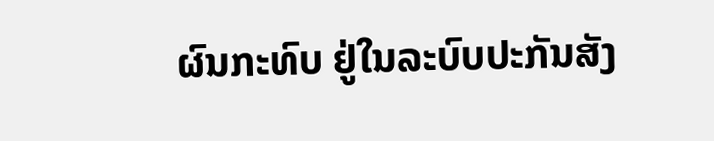ຜົນກະທົບ ຢູ່ໃນລະບົບປະກັນສັງ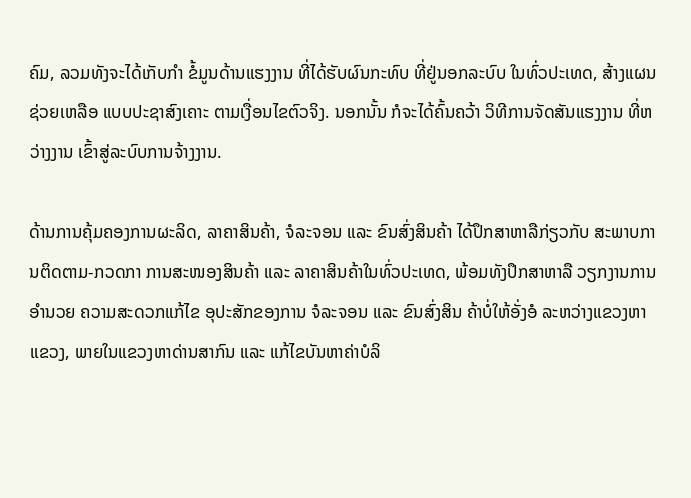ຄົມ, ລວມທັງຈະໄດ້ເກັບກຳ ຂໍ້ມູນດ້ານແຮງງານ ທີ່ໄດ້ຮັບຜົນກະທົບ ທີ່ຢູ່ນອກລະບົບ ໃນທົ່ວປະເທດ, ສ້າງແຜນຊ່ວຍເຫລືອ ແບບປະຊາສົງເຄາະ ຕາມເງື່ອນໄຂຕົວຈິງ. ນອກນັ້ນ ກໍຈະໄດ້ຄົ້ນຄວ້າ ວິທີການຈັດສັນແຮງງານ ທີ່ຫວ່າງງານ ເຂົ້າສູ່ລະບົບການຈ້າງງານ.

ດ້ານການຄຸ້ມຄອງການຜະລິດ, ລາຄາສິນຄ້າ, ຈໍລະຈອນ ແລະ ຂົນສົ່ງສິນຄ້າ ໄດ້ປຶກສາຫາລືກ່ຽວກັບ ສະພາບການຕິດຕາມ-ກວດກາ ການສະໜອງສິນຄ້າ ແລະ ລາຄາສິນຄ້າໃນທົ່ວປະເທດ, ພ້ອມທັງປຶກສາຫາລື ວຽກງານການອຳນວຍ ຄວາມສະດວກແກ້ໄຂ ອຸປະສັກຂອງການ ຈໍລະຈອນ ແລະ ຂົນສົ່ງສິນ ຄ້າບໍ່ໃຫ້ອັ່ງອໍ ລະຫວ່າງແຂວງຫາແຂວງ, ພາຍໃນແຂວງຫາດ່ານສາກົນ ແລະ ແກ້ໄຂບັນຫາຄ່າບໍລິ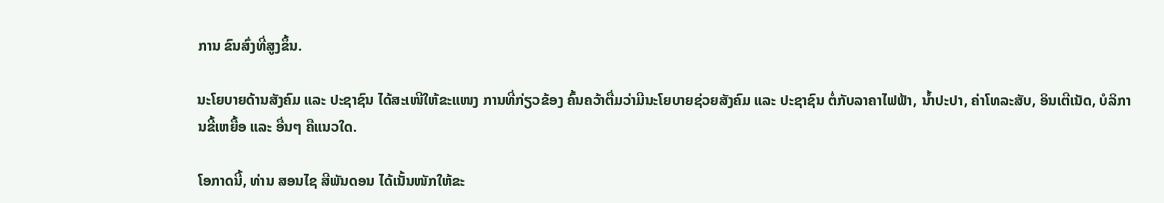ການ ຂົນສົ່ງທີ່ສູງຂຶ້ນ.

ນະໂຍບາຍດ້ານສັງຄົມ ແລະ ປະຊາຊົນ ໄດ້ສະເໜີໃຫ້ຂະແໜງ ການທີ່ກ່ຽວຂ້ອງ ຄົ້ນຄວ້າຕື່ມວ່າມີນະໂຍບາຍຊ່ວຍສັງຄົມ ແລະ ປະຊາຊົນ ຕໍ່ກັບລາຄາໄຟຟ້າ, ນ້ຳປະປາ, ຄ່າໂທລະສັບ, ອິນເຕີເນັດ, ບໍລິການຂີ້ເຫຍື້ອ ແລະ ອື່ນໆ ຄືແນວໃດ.

ໂອກາດນີ້, ທ່ານ ສອນໄຊ ສີພັນດອນ ໄດ້ເນັ້ນໜັກໃຫ້ຂະ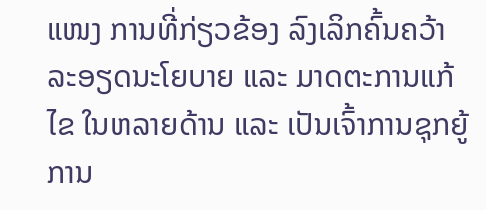ແໜງ ການທີ່ກ່ຽວຂ້ອງ ລົງເລິກຄົ້ນຄວ້າລະອຽດນະໂຍບາຍ ແລະ ມາດຕະການແກ້ໄຂ ໃນຫລາຍດ້ານ ແລະ ເປັນເຈົ້າການຊຸກຍູ້ ການ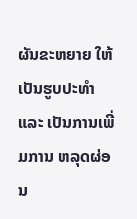ຜັນຂະຫຍາຍ ໃຫ້ເປັນຮູບປະທຳ ແລະ ເປັນການເພີ່ມການ ຫລຸດຜ່ອນ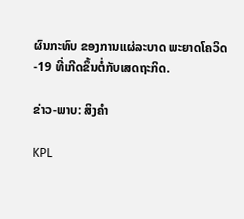ຜົນກະທົບ ຂອງການແຜ່ລະບາດ ພະຍາດໂຄວິດ-19 ທີ່ເກີດຂຶ້ນຕໍ່ກັບເສດຖະກິດ.

ຂ່າວ-ພາບ: ສິງຄຳ

KPL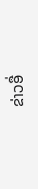ຂ່າວອື່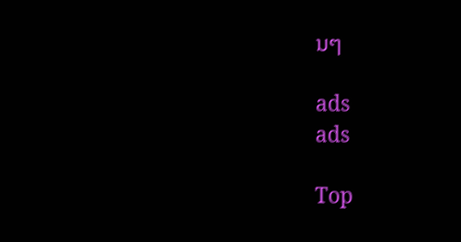ນໆ

ads
ads

Top